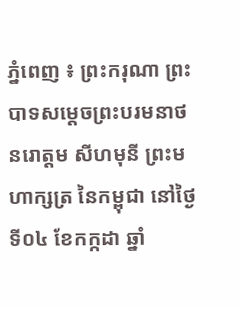ភ្នំពេញ ៖ ព្រះករុណា ព្រះបាទសម្តេចព្រះបរមនាថ នរោត្តម សីហមុនី ព្រះមហាក្សត្រ នៃកម្ពុជា នៅថ្ងៃទី០៤ ខែកក្កដា ឆ្នាំ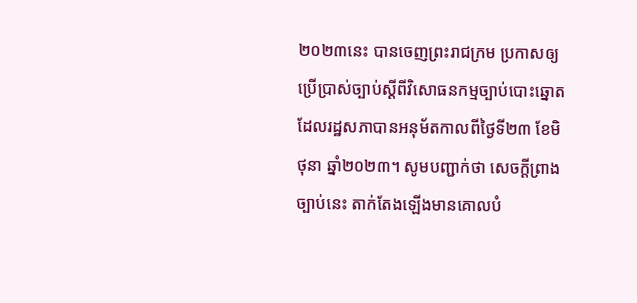២០២៣នេះ បានចេញព្រះរាជក្រម ប្រកាសឲ្យប្រើប្រាស់ច្បាប់ស្តីពីវិសោធនកម្មច្បាប់បោះឆ្នោត ដែលរដ្ឋសភាបានអនុម័តកាលពីថ្ងៃទី២៣ ខែមិថុនា ឆ្នាំ២០២៣។ សូមបញ្ជាក់ថា សេចក្តីព្រាងច្បាប់នេះ តាក់តែងឡើងមានគោលបំ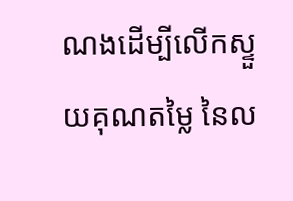ណងដើម្បីលើកស្ទួយគុណតម្លៃ នៃល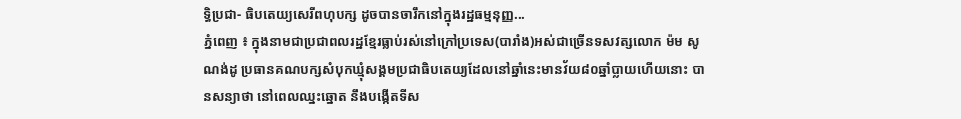ទ្ធិប្រជា- ធិបតេយ្យសេរីពហុបក្ស ដូចបានចារឹកនៅក្នុងរដ្ឋធម្មនុញ្ញ...
ភ្នំពេញ ៖ ក្នុងនាមជាប្រជាពលរដ្ឋខ្មែរធ្លាប់រស់នៅក្រៅប្រទេស(បារាំង)អស់ជាច្រើនទសវត្សលោក ម៉ម សូណង់ដូ ប្រធានគណបក្សសំបុកឃ្មុំសង្គមប្រជាធិបតេយ្យដែលនៅឆ្នាំនេះមានវ័យ៨០ឆ្នាំប្លាយហើយនោះ បានសន្យាថា នៅពេលឈ្នះឆ្នោត នឹងបង្កើតទីស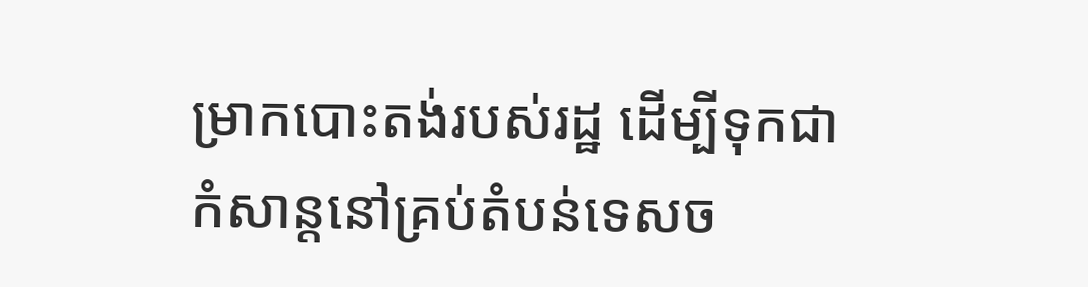ម្រាកបោះតង់របស់រដ្ឋ ដើម្បីទុកជាកំសាន្តនៅគ្រប់តំបន់ទេសច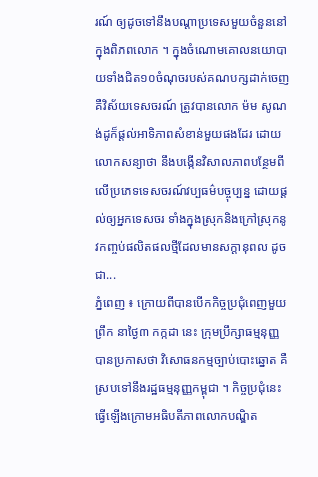រណ៍ ឲ្យដូចទៅនឹងបណ្តាប្រទេសមួយចំនួននៅក្នុងពិភពលោក ។ ក្នុងចំណោមគោលនយោបាយទាំងជិត១០ចំណុចរបស់គណបក្សដាក់ចេញ គឺវិស័យទេសចរណ៍ ត្រូវបានលោក ម៉ម សូណង់ដូក៏ផ្តល់អាទិភាពសំខាន់មួយផងដែរ ដោយលោកសន្យាថា នឹងបង្កើនវិសាលភាពបន្ថែមពីលើប្រភេទទេសចរណ៍វប្បធម៌បច្ចុប្បន្ន ដោយផ្តល់ឲ្យអ្នកទេសចរ ទាំងក្នុងស្រុកនិងក្រៅស្រុកនូវកញ្ចប់ផលិតផលថ្មីដែលមានសក្តានុពល ដូចជា...
ភ្នំពេញ ៖ ក្រោយពីបានបើកកិច្ចប្រជុំពេញមួយព្រឹក នាថ្ងៃ៣ កក្កដា នេះ ក្រុមប្រឹក្សាធម្មនុញ្ញ បានប្រកាសថា វិសោធនកម្មច្បាប់បោះឆ្នោត គឺស្របទៅនឹងរដ្ឋធម្មនុញ្ញកម្ពុជា ។ កិច្ចប្រជុំនេះ ធ្វើឡើងក្រោមអធិបតីភាពលោកបណ្ឌិត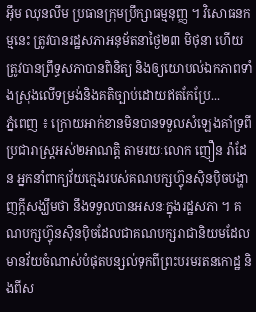អ៊ឹម ឈុនលឹម ប្រធានក្រុមប្រឹក្សាធម្មនុញ្ញ ។ វិសោធនកម្មនេះ ត្រូវបានរដ្ឋសភាអនុម័តនាថ្ងៃ២៣ មិថុនា ហើយត្រូវបានព្រឹទ្ធសភាបានពិនិត្យ និងឲ្យយោបល់ឯកភាពទាំងស្រុងលើទម្រង់និងគតិច្បាប់ដោយឥតកែប្រែ...
ភ្នំពេញ ៖ ក្រោយអាក់ខានមិនបានទទួលសំឡេងគាំទ្រពីប្រជារាស្រ្តអស់២អាណត្តិ តាមរយៈលោក ញឿន រ៉ាដែន អ្នកនាំពាក្យវ័យក្មេងរបស់គណបក្សហ្វ៊ុនស៊ិនប៉ិចបង្ហាញក្តីសង្ឃឹមថា នឹងទទួលបានអសនៈក្នុងរដ្ឋសភា ។ គណបក្សហ្វ៊ុនស៊ិនប៉ិចដែលជាគណបក្សរាជានិយមដែលមានវ័យចំណាស់បំផុតបន្សល់ទុកពីព្រះបរមរតនកោដ្ឋ និងពីស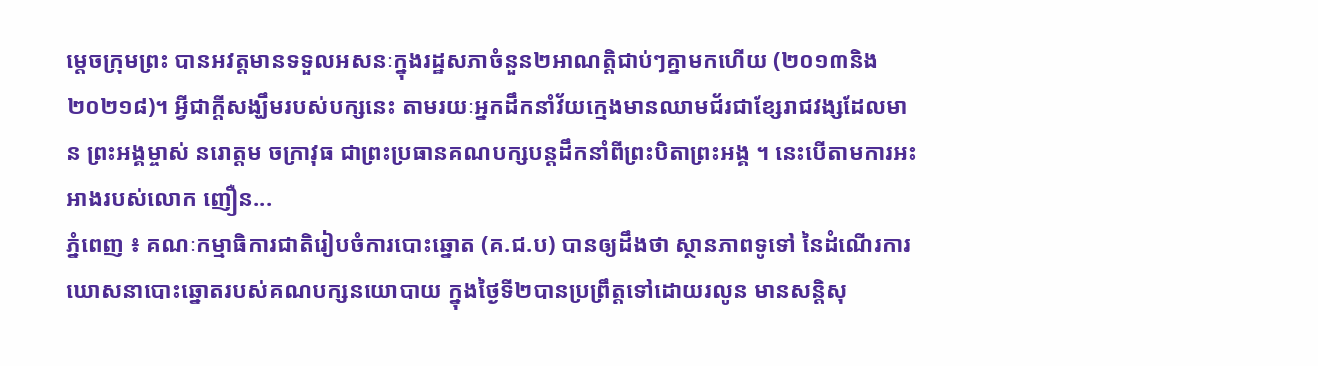ម្តេចក្រុមព្រះ បានអវត្តមានទទួលអសនៈក្នុងរដ្ឋសភាចំនួន២អាណត្តិជាប់ៗគ្នាមកហើយ (២០១៣និង២០២១៨)។ អ្វីជាក្តីសង្ឃឹមរបស់បក្សនេះ តាមរយៈអ្នកដឹកនាំវ័យក្មេងមានឈាមជ័រជាខ្សែរាជវង្សដែលមាន ព្រះអង្គម្ចាស់ នរោត្តម ចក្រាវុធ ជាព្រះប្រធានគណបក្សបន្តដឹកនាំពីព្រះបិតាព្រះអង្គ ។ នេះបើតាមការអះអាងរបស់លោក ញឿន...
ភ្នំពេញ ៖ គណៈកម្មាធិការជាតិរៀបចំការបោះឆ្នោត (គ.ជ.ប) បានឲ្យដឹងថា ស្ថានភាពទូទៅ នៃដំណើរការឃោសនាបោះឆ្នោតរបស់គណបក្សនយោបាយ ក្នុងថ្ងៃទី២បានប្រព្រឹត្តទៅដោយរលូន មានសន្តិសុ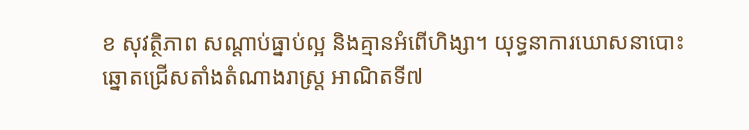ខ សុវត្ថិភាព សណ្ដាប់ធ្នាប់ល្អ និងគ្មានអំពើហិង្សា។ យុទ្ធនាការឃោសនាបោះឆ្នោតជ្រើសតាំងតំណាងរាស្ត្រ អាណិតទី៧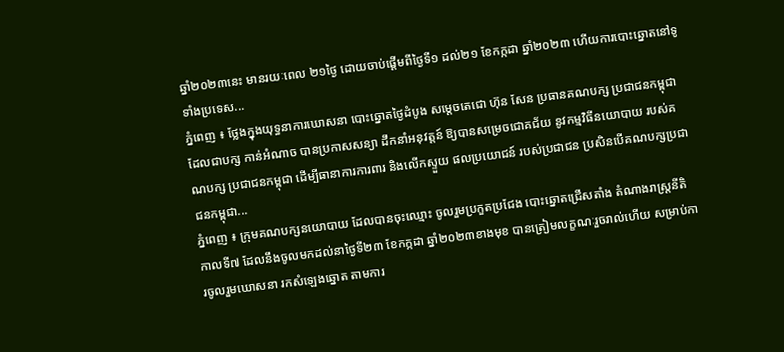ឆ្នាំ២០២៣នេះ មានរយៈពេល ២១ថ្ងៃ ដោយចាប់ផ្ដើមពីថ្ងៃទី១ ដល់២១ ខែកក្កដា ឆ្នាំ២០២៣ ហើយការបោះឆ្នោតនៅទូទាំងប្រទេស...
ភ្នំពេញ ៖ ថ្លែងក្នុងយុទ្ធនាការឃោសនា បោះឆ្នោតថ្ងៃដំបូង សម្តេចតេជោ ហ៊ុន សែន ប្រធានគណបក្ស ប្រជាជនកម្ពុជា ដែលជាបក្ស កាន់អំណាច បានប្រកាសសន្យា ដឹកនាំអនុវត្តន៍ ឱ្យបានសម្រេចជោគជ័យ នូវកម្មវិធីនយោបាយ របស់គណបក្ស ប្រជាជនកម្ពុជា ដើម្បីធានាការការពារ និងលើកស្ទួយ ផលប្រយោជន៍ របស់ប្រជាជន ប្រសិនបើគណបក្សប្រជាជនកម្ពុជា...
ភ្នំពេញ ៖ ក្រុមគណបក្សនយោបាយ ដែលបានចុះឈ្មោះ ចូលរួមប្រកួតប្រជែង បោះឆ្នោតជ្រើសតាំង តំណាងរាស្រ្តនីតិកាលទី៧ ដែលនឹងចូលមកដល់នាថ្ងៃទី២៣ ខែកក្កដា ឆ្នាំ២០២៣ខាងមុខ បានត្រៀមលក្ខណៈរួចរាល់ហើយ សម្រាប់ការចូលរួមឃោសនា រកសំឡេងឆ្នោត តាមការ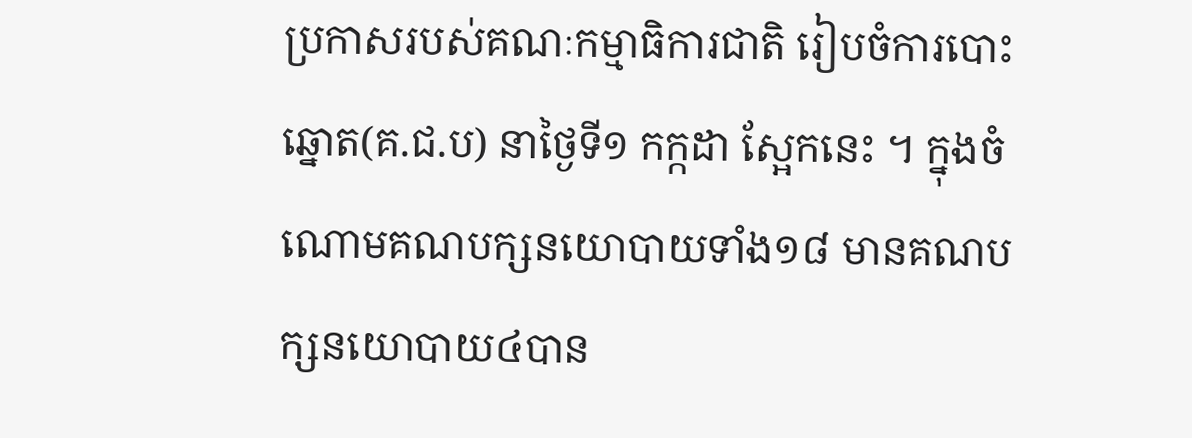ប្រកាសរបស់គណៈកម្មាធិការជាតិ រៀបចំការបោះឆ្នោត(គ.ជ.ប) នាថ្ងៃទី១ កក្កដា ស្អែកនេះ ។ ក្នុងចំណោមគណបក្សនយោបាយទាំង១៨ មានគណបក្សនយោបាយ៤បាន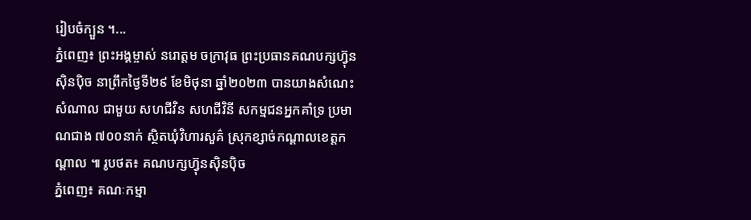រៀបចំក្បួន ។...
ភ្នំពេញ៖ ព្រះអង្គម្ចាស់ នរោត្តម ចក្រាវុធ ព្រះប្រធានគណបក្សហ៊្វុនស៊ិនប៉ិច នាព្រឹកថ្ងៃទី២៩ ខែមិថុនា ឆ្នាំ២០២៣ បានយាងសំណេះសំណាល ជាមួយ សហជីវិន សហជីវិនី សកម្មជនអ្នកគាំទ្រ ប្រមាណជាង ៧០០នាក់ ស្ថិតឃុំវិហារសួគ៌ ស្រុកខ្សាច់កណ្តាលខេត្តកណ្តាល ៕ រូបថត៖ គណបក្សហ៊្វុនស៊ិនប៉ិច
ភ្នំពេញ៖ គណៈកម្មា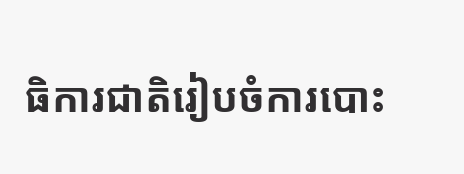ធិការជាតិរៀបចំការបោះ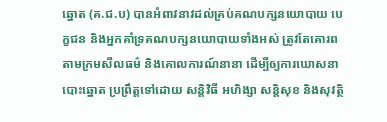ឆ្នោត (គ.ជ.ប) បានអំពាវនាវដល់គ្រប់គណបក្សនយោបាយ បេក្ខជន និងអ្នកគាំទ្រគណបក្សនយោបាយទាំងអស់ ត្រូវតែគោរពតាមក្រមសីលធម៌ និងគោលការណ៍នានា ដើម្បីឲ្យការឃោសនាបោះឆ្នោត ប្រព្រឹត្តទៅដោយ សន្តិវិធី អហិង្សា សន្តិសុខ និងសុវត្ថិ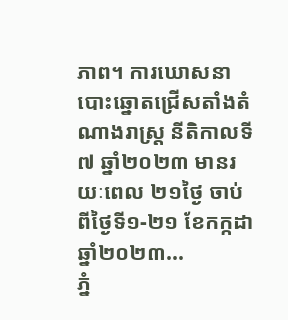ភាព។ ការឃោសនាបោះឆ្នោតជ្រើសតាំងតំណាងរាស្ត្រ នីតិកាលទី៧ ឆ្នាំ២០២៣ មានរយៈពេល ២១ថ្ងៃ ចាប់ពីថ្ងៃទី១-២១ ខែកក្កដា ឆ្នាំ២០២៣...
ភ្នំ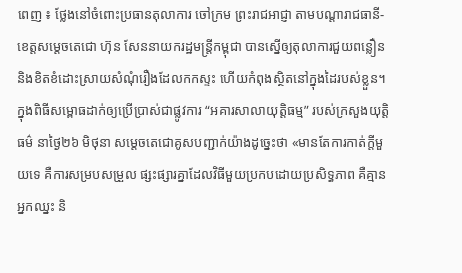ពេញ ៖ ថ្លែងនៅចំពោះប្រធានតុលាការ ចៅក្រម ព្រះរាជអាជ្ញា តាមបណ្តារាជធានី-ខេត្តសម្តេចតេជោ ហ៊ុន សែននាយករដ្ឋមន្ត្រីកម្ពុជា បានស្នើឲ្យតុលាការជួយពន្លឿន និងខិតខំដោះស្រាយសំណុំរឿងដែលកកស្ទះ ហើយកំពុងស្ថិតនៅក្នុងដៃរបស់ខ្លួន។ ក្នុងពិធីសម្ពោធដាក់ឲ្យប្រើប្រាស់ជាផ្លូវការ “អគារសាលាយុត្ដិធម្ម” របស់ក្រសួងយុត្តិធម៌ នាថ្ងៃ២៦ មិថុនា សម្តេចតេជោគូសបញ្ជាក់យ៉ាងដូច្នេះថា «មានតែការកាត់ក្តីមួយទេ គឺការសម្របសម្រួល ផ្សះផ្សារគ្នាដែលវិធីមួយប្រកបដោយប្រសិទ្ធភាព គឺគ្មានអ្នកឈ្នះ និ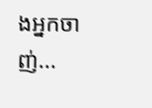ងអ្នកចាញ់...